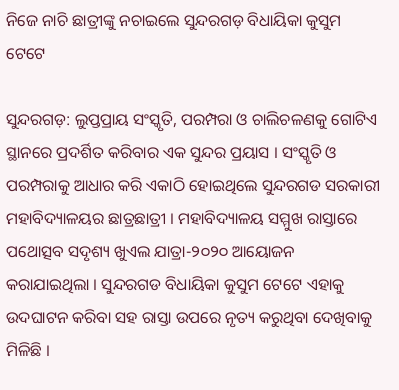ନିଜେ ନାଚି ଛାତ୍ରୀଙ୍କୁ ନଚାଇଲେ ସୁନ୍ଦରଗଡ଼ ବିଧାୟିକା କୁସୁମ ଟେଟେ

ସୁନ୍ଦରଗଡ଼: ଲୁପ୍ତପ୍ରାୟ ସଂସ୍କୃତି, ପରମ୍ପରା ଓ ଚାଲିଚଳଣକୁ ଗୋଟିଏ ସ୍ଥାନରେ ପ୍ରଦର୍ଶିତ କରିବାର ଏକ ସୁନ୍ଦର ପ୍ରୟାସ । ସଂସ୍କୃତି ଓ ପରମ୍ପରାକୁ ଆଧାର କରି ଏକାଠି ହୋଇଥିଲେ ସୁନ୍ଦରଗଡ ସରକାରୀ ମହାବିଦ୍ୟାଳୟର ଛାତ୍ରଛାତ୍ରୀ । ମହାବିଦ୍ୟାଳୟ ସମ୍ମୁଖ ରାସ୍ତାରେ ପଥୋତ୍ସବ ସଦୃଶ୍ୟ ଖୁଏଲ ଯାତ୍ରା-୨୦୨୦ ଆୟୋଜନ କରାଯାଇଥିଲା । ସୁନ୍ଦରଗଡ ବିଧାୟିକା କୁସୁମ ଟେଟେ ଏହାକୁ ଉଦଘାଟନ କରିବା ସହ ରାସ୍ତା ଉପରେ ନୃତ୍ୟ କରୁଥିବା ଦେଖିବାକୁ ମିଳିଛି ।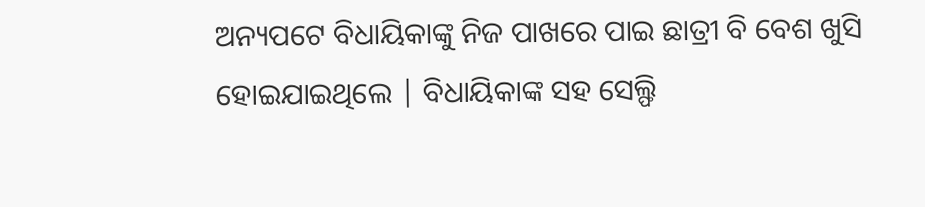ଅନ୍ୟପଟେ ବିଧାୟିକାଙ୍କୁ ନିଜ ପାଖରେ ପାଇ ଛାତ୍ରୀ ବି ବେଶ ଖୁସି ହୋଇଯାଇଥିଲେ | ବିଧାୟିକାଙ୍କ ସହ ସେଲ୍ଫି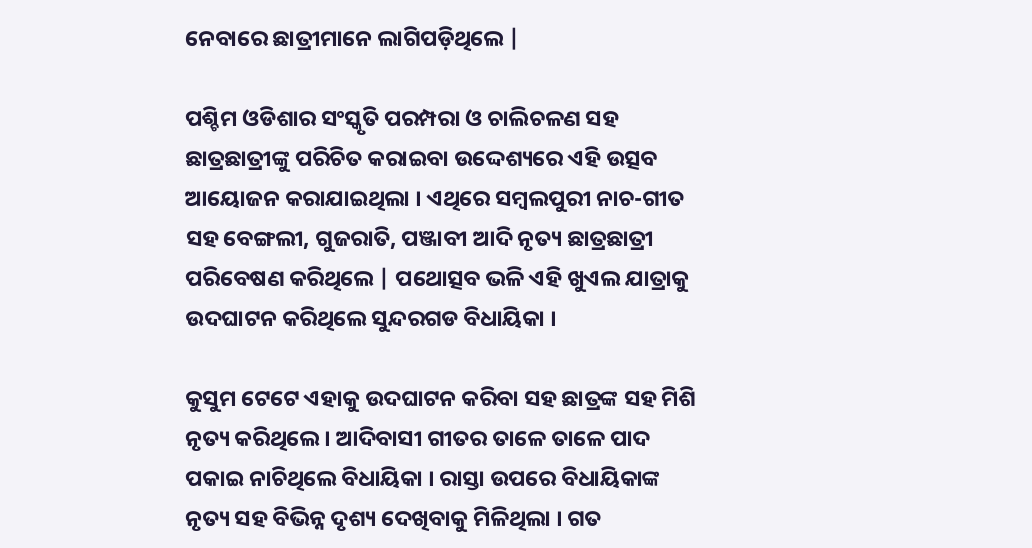ନେବାରେ ଛାତ୍ରୀମାନେ ଲାଗିପଡ଼ିଥିଲେ |

ପଶ୍ଚିମ ଓଡିଶାର ସଂସ୍କୃତି ପରମ୍ପରା ଓ ଚାଲିଚଳଣ ସହ ଛାତ୍ରଛାତ୍ରୀଙ୍କୁ ପରିଚିତ କରାଇବା ଉଦ୍ଦେଶ୍ୟରେ ଏହି ଉତ୍ସବ ଆୟୋଜନ କରାଯାଇଥିଲା । ଏଥିରେ ସମ୍ବଲପୁରୀ ନାଚ-ଗୀତ ସହ ବେଙ୍ଗଲୀ, ଗୁଜରାତି, ପଞ୍ଜାବୀ ଆଦି ନୃତ୍ୟ ଛାତ୍ରଛାତ୍ରୀ ପରିବେଷଣ କରିଥିଲେ | ପଥୋତ୍ସବ ଭଳି ଏହି ଖୁଏଲ ଯାତ୍ରାକୁ ଉଦଘାଟନ କରିଥିଲେ ସୁନ୍ଦରଗଡ ବିଧାୟିକା ।

କୁସୁମ ଟେଟେ ଏହାକୁ ଉଦଘାଟନ କରିବା ସହ ଛାତ୍ରଙ୍କ ସହ ମିଶି ନୃତ୍ୟ କରିଥିଲେ । ଆଦିବାସୀ ଗୀତର ତାଳେ ତାଳେ ପାଦ ପକାଇ ନାଚିଥିଲେ ବିଧାୟିକା । ରାସ୍ତା ଉପରେ ବିଧାୟିକାଙ୍କ ନୃତ୍ୟ ସହ ବିଭିନ୍ନ ଦୃଶ୍ୟ ଦେଖିବାକୁ ମିଳିଥିଲା । ଗତ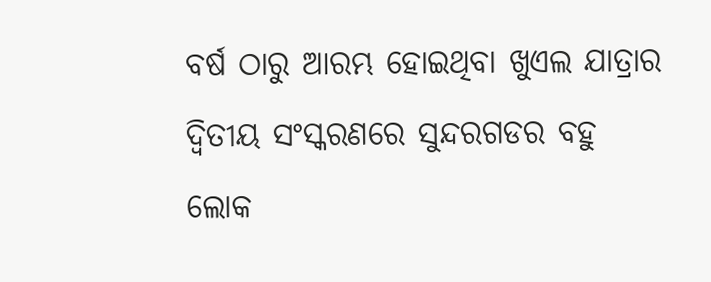ବର୍ଷ ଠାରୁ ଆରମ୍ଭ ହୋଇଥିବା ଖୁଏଲ ଯାତ୍ରାର ଦ୍ୱିତୀୟ ସଂସ୍କରଣରେ ସୁନ୍ଦରଗଡର ବହୁ ଲୋକ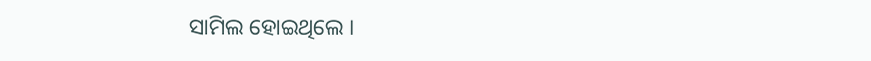ସାମିଲ ହୋଇଥିଲେ ।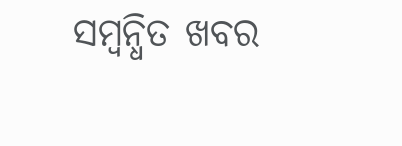ସମ୍ବନ୍ଧିତ ଖବର